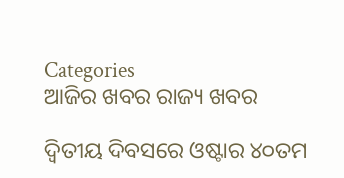Categories
ଆଜିର ଖବର ରାଜ୍ୟ ଖବର

ଦ୍ୱିତୀୟ ଦିବସରେ ଓଷ୍ଟାର ୪୦ତମ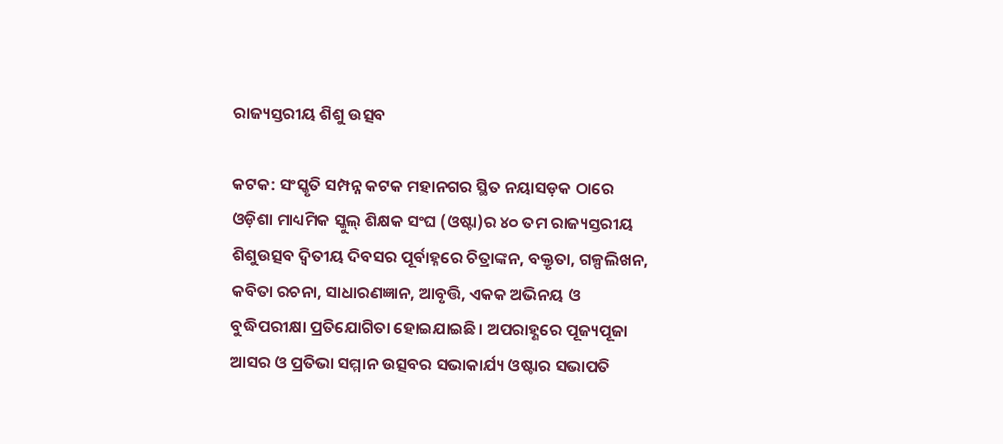ରାଜ୍ୟସ୍ତରୀୟ ଶିଶୁ ଉତ୍ସବ

କଟକ: ସଂସ୍କୃତି ସମ୍ପନ୍ନ କଟକ ମହାନଗର ସ୍ଥିତ ନୟାସଡ଼କ ଠାରେ ଓଡ଼ିଶା ମାଧ୍ୟମିକ ସ୍କୁଲ୍ ଶିକ୍ଷକ ସଂଘ (ଓଷ୍ଟା)ର ୪୦ ତମ ରାଜ୍ୟସ୍ତରୀୟ ଶିଶୁଉତ୍ସବ ଦ୍ୱିତୀୟ ଦିବସର ପୂର୍ବାହ୍ନରେ ଚିତ୍ରାଙ୍କନ, ବକ୍ତୃତା, ଗଳ୍ପଲିଖନ, କବିତା ରଚନା, ସାଧାରଣଜ୍ଞାନ, ଆବୃତ୍ତି, ଏକକ ଅଭିନୟ ଓ ବୁଦ୍ଧିପରୀକ୍ଷା ପ୍ରତିଯୋଗିତା ହୋଇଯାଇଛି। ଅପରାହ୍ଣରେ ପୂଜ୍ୟପୂଜା ଆସର ଓ ପ୍ରତିଭା ସମ୍ମାନ ଉତ୍ସବର ସଭାକାର୍ଯ୍ୟ ଓଷ୍ଟାର ସଭାପତି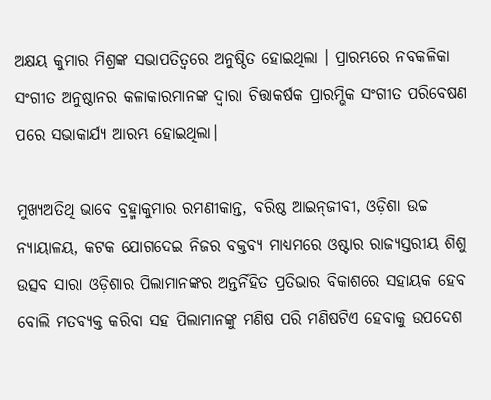ଅକ୍ଷୟ କୁମାର ମିଶ୍ରଙ୍କ ସଭାପତିତ୍ୱରେ ଅନୁଷ୍ଠିତ ହୋଇଥିଲା । ପ୍ରାରମ୍ଭରେ ନବକଳିକା ସଂଗୀତ ଅନୁଷ୍ଠାନର କଳାକାରମାନଙ୍କ ଦ୍ୱାରା ଚିତ୍ତାକର୍ଷକ ପ୍ରାରମ୍ଭିକ ସଂଗୀତ ପରିବେଷଣ ପରେ ସଭାକାର୍ଯ୍ୟ ଆରମ୍ଭ ହୋଇଥିଲା।

ମୁଖ୍ୟଅତିଥି ଭାବେ ବ୍ରହ୍ମାକୁମାର ରମଣୀକାନ୍ତ, ବରିଷ୍ଠ ଆଇନ୍‌ଜୀବୀ, ଓଡ଼ିଶା ଉଚ୍ଚ ନ୍ୟାୟାଳୟ, କଟକ ଯୋଗଦେଇ ନିଜର ବକ୍ତବ୍ୟ ମାଧ୍ୟମରେ ଓଷ୍ଟାର ରାଜ୍ୟସ୍ତରୀୟ ଶିଶୁ ଉତ୍ସବ ସାରା ଓଡ଼ିଶାର ପିଲାମାନଙ୍କର ଅନ୍ତର୍ନିହିତ ପ୍ରତିଭାର ବିକାଶରେ ସହାୟକ ହେବ ବୋଲି ମତବ୍ୟକ୍ତ କରିବା ସହ ପିଲାମାନଙ୍କୁ ମଣିଷ ପରି ମଣିଷଟିଏ ହେବାକୁ ଉପଦେଶ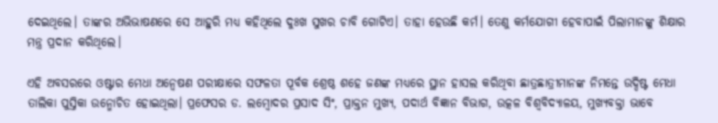ଦେଇଥିଲେ। ତାଙ୍କର ଅଭିଭାଷଣରେ ସେ ଆହୁରି ମଧ୍ୟ କହିଥିଲେ ଦୁଃଖ ସୁଖର ଚାବି ଗୋଟିଏ। ତାହା ହେଉଛି କର୍ମ। ତେଣୁ କର୍ମଯୋଗୀ ହେବାପାଇଁ ପିଲାମାନଙ୍କୁ ଶିକ୍ଷାର ମନ୍ତ୍ର ପ୍ରଦାନ କରିଥିଲେ।

ଏହି ଅବସରରେ ଓଷ୍ଟାର ମେଧା ଅନ୍ୱେଷଣ ପରୀକ୍ଷାରେ ସଫଳତା ପୂର୍ବକ ଶ୍ରେଷ୍ଠ ଶହେ ଜଣଙ୍କ ମଧ୍ୟରେ ସ୍ଥାନ ହାସଲ କରିଥିବା ଛାତ୍ରଛାତ୍ରୀମାନଙ୍କ ନିମନ୍ତେ ଉଦ୍ଦିଷ୍ଟ ମେଧା ତାଲିକା ପୁସ୍ତିକା ଉନ୍ମୋଚିତ ହୋଇଥିଲା। ପ୍ରଫେସର ଡ. ଲମ୍ବୋଦର ପ୍ରସାଦ ସିଂ, ପ୍ରାକ୍ତନ ମୁଖ୍ୟ, ପଦାର୍ଥ ବିଜ୍ଞାନ ବିଭାଗ, ଉତ୍କଳ ବିଶ୍ୱବିଦ୍ୟାଳୟ, ମୁଖ୍ୟବକ୍ତା ଭାବେ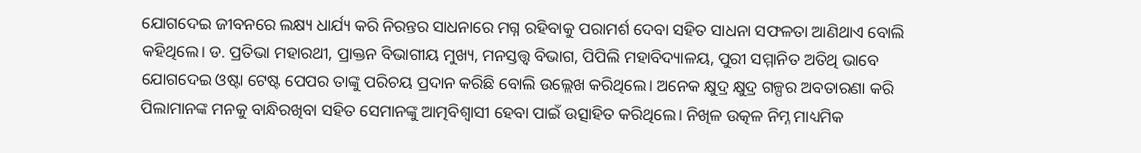ଯୋଗଦେଇ ଜୀବନରେ ଲକ୍ଷ୍ୟ ଧାର୍ଯ୍ୟ କରି ନିରନ୍ତର ସାଧନାରେ ମଗ୍ନ ରହିବାକୁ ପରାମର୍ଶ ଦେବା ସହିତ ସାଧନା ସଫଳତା ଆଣିଥାଏ ବୋଲି କହିଥିଲେ। ଡ. ପ୍ରତିଭା ମହାରଥୀ, ପ୍ରାକ୍ତନ ବିଭାଗୀୟ ମୁଖ୍ୟ, ମନସ୍ତତ୍ତ୍ୱ ବିଭାଗ, ପିପିଲି ମହାବିଦ୍ୟାଳୟ, ପୁରୀ ସମ୍ମାନିତ ଅତିଥି ଭାବେ ଯୋଗଦେଇ ଓଷ୍ଟା ଟେଷ୍ଟ ପେପର ତାଙ୍କୁ ପରିଚୟ ପ୍ରଦାନ କରିଛି ବୋଲି ଉଲ୍ଲେଖ କରିଥିଲେ। ଅନେକ କ୍ଷୁଦ୍ର କ୍ଷୁଦ୍ର ଗଳ୍ପର ଅବତାରଣା କରି ପିଲାମାନଙ୍କ ମନକୁ ବାନ୍ଧିରଖିବା ସହିତ ସେମାନଙ୍କୁ ଆତ୍ମବିଶ୍ୱାସୀ ହେବା ପାଇଁ ଉତ୍ସାହିତ କରିଥିଲେ। ନିଖିଳ ଉତ୍କଳ ନିମ୍ନ ମାଧ୍ୟମିକ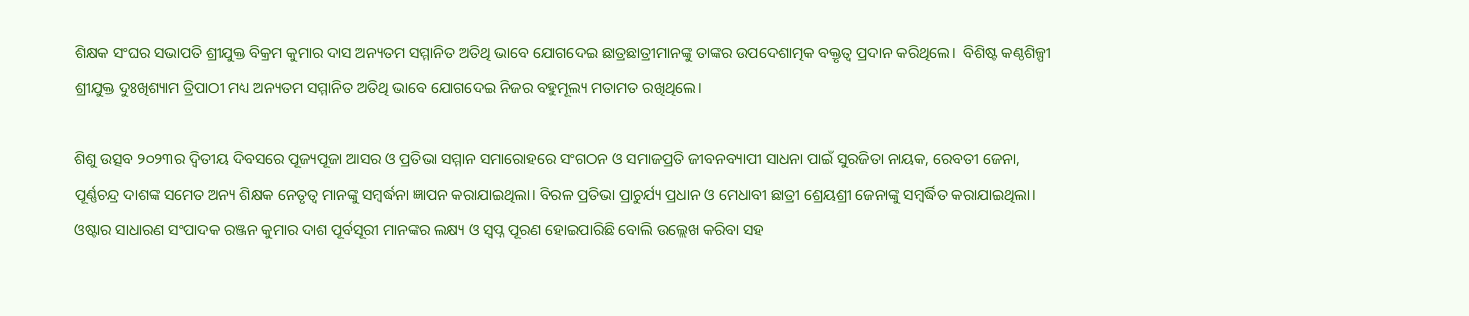ଶିକ୍ଷକ ସଂଘର ସଭାପତି ଶ୍ରୀଯୁକ୍ତ ବିକ୍ରମ କୁମାର ଦାସ ଅନ୍ୟତମ ସମ୍ମାନିତ ଅତିଥି ଭାବେ ଯୋଗଦେଇ ଛାତ୍ରଛାତ୍ରୀମାନଙ୍କୁ ତାଙ୍କର ଉପଦେଶାତ୍ମକ ବକ୍ତୃତ୍ୱ ପ୍ରଦାନ କରିଥିଲେ।  ବିଶିଷ୍ଟ କଣ୍ଠଶିଳ୍ପୀ ଶ୍ରୀଯୁକ୍ତ ଦୁଃଖିଶ୍ୟାମ ତ୍ରିପାଠୀ ମଧ୍ୟ ଅନ୍ୟତମ ସମ୍ମାନିତ ଅତିଥି ଭାବେ ଯୋଗଦେଇ ନିଜର ବହୁମୂଲ୍ୟ ମତାମତ ରଖିଥିଲେ।

ଶିଶୁ ଉତ୍ସବ ୨୦୨୩ର ଦ୍ୱିତୀୟ ଦିବସରେ ପୂଜ୍ୟପୂଜା ଆସର ଓ ପ୍ରତିଭା ସମ୍ମାନ ସମାରୋହରେ ସଂଗଠନ ଓ ସମାଜପ୍ରତି ଜୀବନବ୍ୟାପୀ ସାଧନା ପାଇଁ ସୁରଜିତା ନାୟକ, ରେବତୀ ଜେନା, ପୂର୍ଣ୍ଣଚନ୍ଦ୍ର ଦାଶଙ୍କ ସମେତ ଅନ୍ୟ ଶିକ୍ଷକ ନେତୃତ୍ୱ ମାନଙ୍କୁ ସମ୍ବର୍ଦ୍ଧନା ଜ୍ଞାପନ କରାଯାଇଥିଲା। ବିରଳ ପ୍ରତିଭା ପ୍ରାଚୁର୍ଯ୍ୟ ପ୍ରଧାନ ଓ ମେଧାବୀ ଛାତ୍ରୀ ଶ୍ରେୟଶ୍ରୀ ଜେନାଙ୍କୁ ସମ୍ବର୍ଦ୍ଧିତ କରାଯାଇଥିଲା। ଓଷ୍ଟାର ସାଧାରଣ ସଂପାଦକ ରଞ୍ଜନ କୁମାର ଦାଶ ପୂର୍ବସୂରୀ ମାନଙ୍କର ଲକ୍ଷ୍ୟ ଓ ସ୍ୱପ୍ନ ପୂରଣ ହୋଇପାରିଛି ବୋଲି ଉଲ୍ଲେଖ କରିବା ସହ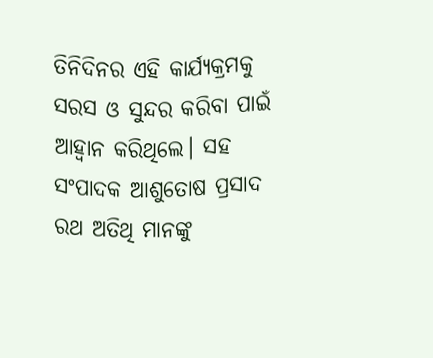ତିନିଦିନର ଏହି କାର୍ଯ୍ୟକ୍ରମକୁ ସରସ ଓ ସୁନ୍ଦର କରିବା ପାଇଁ ଆହ୍ୱାନ କରିଥିଲେ। ସହ ସଂପାଦକ ଆଶୁତୋଷ ପ୍ରସାଦ ରଥ ଅତିଥି ମାନଙ୍କୁ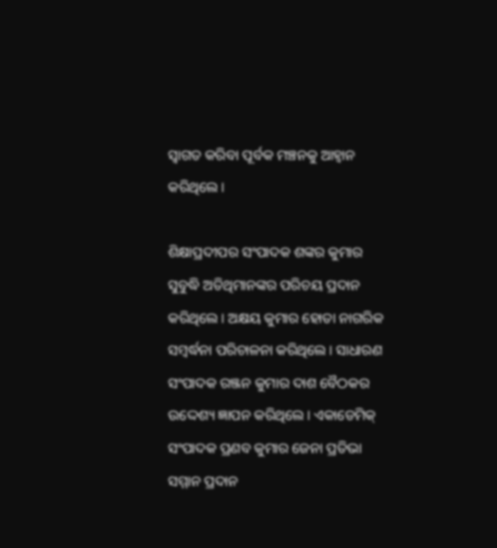ସ୍ୱାଗତ କରିବା ପୂର୍ବକ ମଞ୍ଚନକୁ ଆହ୍ୱାନ କରିଥିଲେ।

ଶିକ୍ଷାପ୍ରଦୀପର ସଂପାଦକ ଶଙ୍କର କୁମାର ସୁବୁଦ୍ଧି ଅତିଥିମାନଙ୍କର ପରିଚୟ ପ୍ରଦାନ କରିଥିଲେ। ଅକ୍ଷୟ କୁମାର ହୋତା ନାଗରିକ ସମ୍ବର୍ଦ୍ଧନା ପରିଚାଳନା କରିଥିଲେ। ସାଧାରଣ ସଂପାଦକ ରଞ୍ଜନ କୁମାର ଦାଶ ବୈଠକର ଉଦ୍ଦେଶ୍ୟ ଜ୍ଞାପନ କରିଥିଲେ। ଏକାଡେମିକ୍ ସଂପାଦକ ପ୍ରଣବ କୁମାର ଜେନା ପ୍ରତିଭା ସମ୍ମାନ ପ୍ରଦାନ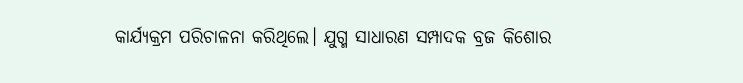କାର୍ଯ୍ୟକ୍ରମ ପରିଚାଳନା କରିଥିଲେ। ଯୁଗ୍ମ ସାଧାରଣ ସମ୍ପାଦକ ବ୍ରଜ କିଶୋର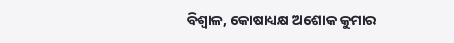ବିଶ୍ୱାଳ, କୋଷାଧ୍ୟକ୍ଷ ଅଶୋକ କୁମାର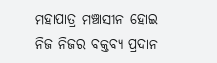ମହାପାତ୍ର ମଞ୍ଚାସୀନ ହୋଇ ନିଜ ନିଜର ବକ୍ତବ୍ୟ ପ୍ରଦାନ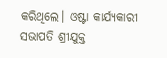କରିଥିଲେ। ଓଷ୍ଟା କାର୍ଯ୍ୟକାରୀ ସଭାପତି ଶ୍ରୀଯୁକ୍ତ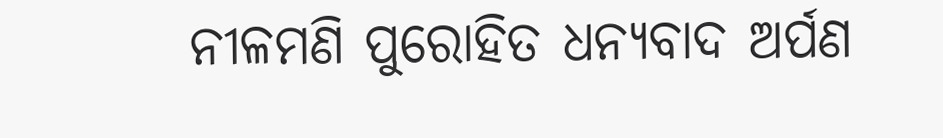ନୀଳମଣି ପୁରୋହିତ ଧନ୍ୟବାଦ ଅର୍ପଣ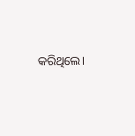କରିଥିଲେ।